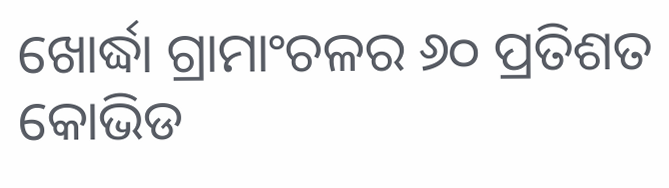ଖୋର୍ଦ୍ଧା ଗ୍ରାମାଂଚଳର ୬୦ ପ୍ରତିଶତ କୋଭିଡ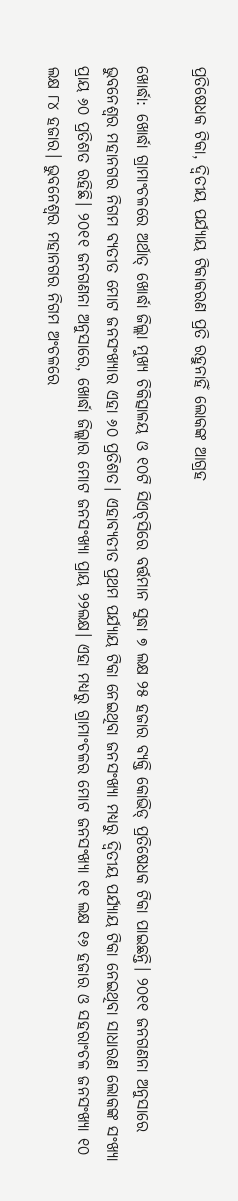ପ୍ରତିଷେଧକ ଟିକା, ଦ୍ୱିତୀୟ ପର୍ଯ୍ୟାୟ ଟିକାକରଣ ପ୍ରତି ରହୁନାହିଁ ଲୋକଙ୍କ ଆଗ୍ରହ

ଖୋର୍ଦ୍ଧା: ଖୋର୍ଦ୍ଧା ଗ୍ରାମାଂଚଳରେ ଅର୍ଥାତ୍ ଖୋର୍ଦ୍ଧା ଜିଲ୍ଲା ମୁଖ୍ୟ ଚିକିତ୍ସାଳୟ ଓ ୧୦ଟି ସିଏଚ୍‌ସିରେ ବର୍ତ୍ତମାନ ସୁଦ୍ଧା ୭ ଲକ୍ଷ ୨୫ ହଜାର ବ୍ୟକ୍ତି କୋଭିଡ୍ ପ୍ରତିଷେଧକ ଟିକା ପାଇଛନ୍ତି। ୨୦୧୧ ଜନଗଣନା ଅନୁସାରେ ଭୁବନେଶ୍ୱର ମହାନଗର ନିଗମ ବ୍ୟତୀତ ମୋଟ ଜନସଂଖ୍ୟାର ଏହା ୬୦ ପ୍ରତିଶତ। ଏହାବ୍ୟତୀତ ପ୍ରଥମ ପର୍ଯ୍ୟାୟ ଟିକା ନେଇଥିବା ଜନସଂଖ୍ୟା ମଧ୍ୟରୁ ଦ୍ୱିତୀୟ ପର୍ଯ୍ୟାୟ ଟିକା ନେଇଥିବା ସାଧାରଣ ଲୋକଙ୍କ ସଂଖ୍ୟା ପ୍ରାୟ ୬୦ ପ୍ରତିଶତ ରହିଛି। ୨୦୧୧ ଜନଗଣନା ଅନୁସାରେ, ଖୋର୍ଦ୍ଧା ଜିଲ୍ଲାର ମୋଟ ଜନସଂଖ୍ୟା ପ୍ରାୟ ୨୨ଲକ୍ଷ। ଏହା ମଧ୍ୟରୁ ଗ୍ରାମାଂଚଳର ମୋଟ ଜନସଂଖ୍ୟା ୧୧ ଲକ୍ଷ ୧୬ ହଜାର ଓ ସହରାଂଚଳ ଜନସଂଖ୍ୟା ୧୦ ଲକ୍ଷ ୮୪ ହଜାର। ଭୁବନେଶ୍ୱର ମହାନଗର ନିଗମ ଅଂଚଳରେ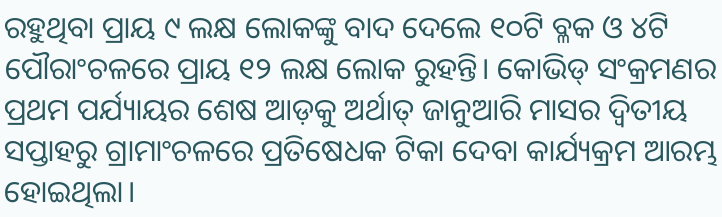ରହୁଥିବା ପ୍ରାୟ ୯ ଲକ୍ଷ ଲୋକଙ୍କୁ ବାଦ ଦେଲେ ୧୦ଟି ବ୍ଳକ ଓ ୪ଟି ପୌରାଂଚଳରେ ପ୍ରାୟ ୧୨ ଲକ୍ଷ ଲୋକ ରୁହନ୍ତି। କୋଭିଡ୍ ସଂକ୍ରମଣର ପ୍ରଥମ ପର୍ଯ୍ୟାୟର ଶେଷ ଆଡ଼କୁ ଅର୍ଥାତ୍ ଜାନୁଆରି ମାସର ଦ୍ୱିତୀୟ ସପ୍ତାହରୁ ଗ୍ରାମାଂଚଳରେ ପ୍ରତିଷେଧକ ଟିକା ଦେବା କାର୍ଯ୍ୟକ୍ରମ ଆରମ୍ଭ ହୋଇଥିଲା।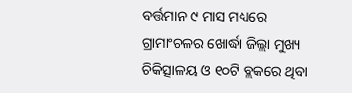ବର୍ତ୍ତମାନ ୯ ମାସ ମଧ୍ୟରେ ଗ୍ରାମାଂଚଳର ଖୋର୍ଦ୍ଧା ଜିଲ୍ଲା ମୁଖ୍ୟ ଚିକିତ୍ସାଳୟ ଓ ୧୦ଟି ବ୍ଲକରେ ଥିବା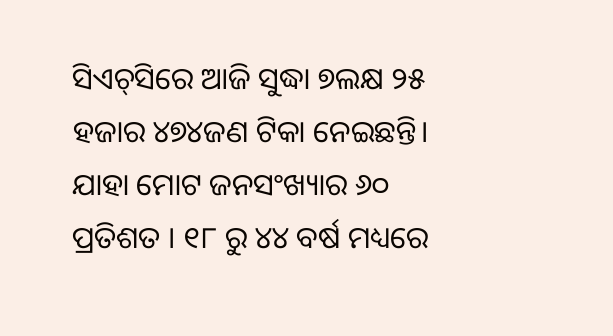ସିଏଚ୍‌ସିରେ ଆଜି ସୁଦ୍ଧା ୭ଲକ୍ଷ ୨୫ ହଜାର ୪୭୪ଜଣ ଟିକା ନେଇଛନ୍ତି। ଯାହା ମୋଟ ଜନସଂଖ୍ୟାର ୬୦ ପ୍ରତିଶତ । ୧୮ ରୁ ୪୪ ବର୍ଷ ମଧ୍ୟରେ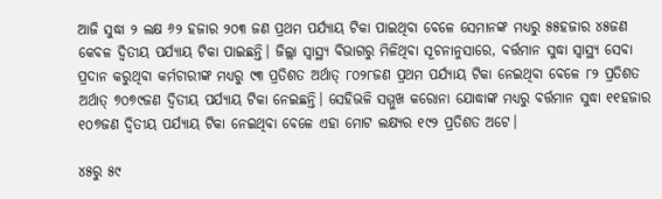ଆଜି ସୁଦ୍ଧା ୨ ଲକ୍ଷ ୬୨ ହଜାର ୨୦୩ ଜଣ ପ୍ରଥମ ପର୍ଯ୍ୟାୟ ଟିକା ପାଇଥିବା ବେଳେ ସେମାନଙ୍କ ମଧ୍ୟରୁ ୫୫ହଜାର ୪୫ଜଣ କେବଳ ଦ୍ୱିତୀୟ ପର୍ଯ୍ୟାୟ ଟିକା ପାଇଛନ୍ତି। ଜିଲ୍ଲା ସ୍ୱାସ୍ଥ୍ୟ ବିଭାଗରୁ ମିଳିଥିବା ସୂଚନାନୁସାରେ, ବର୍ତ୍ତମାନ ସୁଦ୍ଧା ସ୍ୱାସ୍ଥ୍ୟ ସେବା ପ୍ରଦାନ କରୁଥିବା କର୍ମଚାରୀଙ୍କ ମଧ୍ୟରୁ ୯୩ ପ୍ରତିଶତ ଅର୍ଥାତ୍ ୮୦୨୮ଜଣ ପ୍ରଥମ ପର୍ଯ୍ୟାୟ ଟିକା ନେଇଥିବା ବେଳେ ୮୨ ପ୍ରତିଶତ ଅର୍ଥାତ୍ ୭୦୭୯ଜଣ ଦ୍ୱିତୀୟ ପର୍ଯ୍ୟାୟ ଟିକା ନେଇଛନ୍ତି। ସେହିଭଳି ସମ୍ମୁଖ କରୋନା ଯୋଦ୍ଧାଙ୍କ ମଧ୍ୟରୁ ବର୍ତ୍ତମାନ ସୁଦ୍ଧା ୧୧ହଜାର ୧୦୭ଜଣ ଦ୍ୱିତୀୟ ପର୍ଯ୍ୟାୟ ଟିକା ନେଇଥିବା ବେଳେ ଏହା ମୋଟ ଲକ୍ଷ୍ୟର ୧୯୨ ପ୍ରତିଶତ ଅଟେ।

୪୫ରୁ ୫୯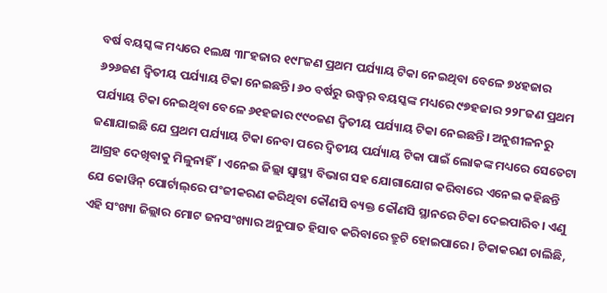ବର୍ଷ ବୟସ୍କଙ୍କ ମଧ୍ୟରେ ୧ଲକ୍ଷ ୩୮ହଜାର ୧୯୮ଜଣ ପ୍ରଥମ ପର୍ଯ୍ୟାୟ ଟିକା ନେଇଥିବା ବେଳେ ୭୪ହଜାର ୬୨୬ଜଣ ଦ୍ୱିତୀୟ ପର୍ଯ୍ୟାୟ ଟିକା ନେଇଛନ୍ତି। ୬୦ ବର୍ଷରୁ ଉଦ୍ଧ୍ୱର୍ ବୟସ୍କଙ୍କ ମଧ୍ୟରେ ୯୭ହଜାର ୨୨୮ଜଣ ପ୍ରଥମ ପର୍ଯ୍ୟାୟ ଟିକା ନେଇଥିବା ବେଳେ ୬୧ହଜାର ୯୯୦ଜଣ ଦ୍ୱିତୀୟ ପର୍ଯ୍ୟାୟ ଟିକା ନେଇଛନ୍ତି। ଅନୁଶୀଳନରୁ ଜଣାଯାଇଛି ଯେ ପ୍ରଥମ ପର୍ଯ୍ୟାୟ ଟିକା ନେବା ପରେ ଦ୍ୱିତୀୟ ପର୍ଯ୍ୟାୟ ଟିକା ପାଇଁ ଲୋକଙ୍କ ମଧ୍ୟରେ ସେତେଟା ଆଗ୍ରହ ଦେଖିବାକୁ ମିଳୁନାହିଁ। ଏନେଇ ଜିଲ୍ଲା ସ୍ୱାସ୍ଥ୍ୟ ବିଭାଗ ସହ ଯୋଗାଯୋଗ କରିବାରେ ଏନେଇ କହିଛନ୍ତି ଯେ କୋୱିନ୍ ପୋର୍ଟାଲ୍‌ରେ ପଂଜୀକରଣ କରିଥିବା କୌଣସି ବ୍ୟକ୍ତ କୌଣସି ସ୍ଥାନରେ ଟିକା ଦେଇପାରିବ। ଏଣୁ ଏହି ସଂଖ୍ୟା ଜିଲ୍ଲାର ମୋଟ ଜନସଂଖ୍ୟାର ଅନୁପାତ ହିସାବ କରିବାରେ ତ୍ରୁଟି ହୋଇପାରେ। ଟିକାକରଣ ଚାଲିଛି,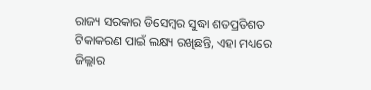ରାଜ୍ୟ ସରକାର ଡିସେମ୍ବର ସୁଦ୍ଧା ଶତପ୍ରତିଶତ ଟିକାକରଣ ପାଇଁ ଲକ୍ଷ୍ୟ ରଖିଛନ୍ତି, ଏହା ମଧ୍ୟରେ ଜିଲ୍ଲାର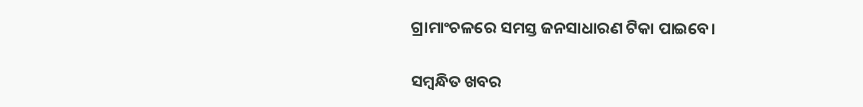ଗ୍ରାମାଂଚଳରେ ସମସ୍ତ ଜନସାଧାରଣ ଟିକା ପାଇବେ।

ସମ୍ବନ୍ଧିତ ଖବର